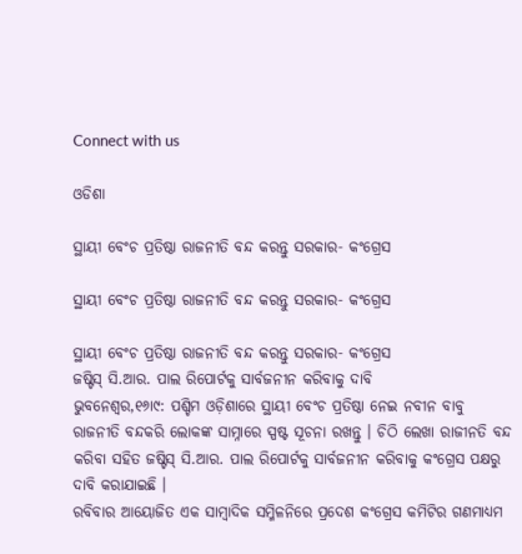Connect with us

ଓଡିଶା

ସ୍ଥାୟୀ ବେଂଚ ପ୍ରତିଷ୍ଠା ରାଜନୀତି ବନ୍ଦ କରନ୍ତୁ ସରକାର- କଂଗ୍ରେସ

ସ୍ଥାୟୀ ବେଂଚ ପ୍ରତିଷ୍ଠା ରାଜନୀତି ବନ୍ଦ କରନ୍ତୁ ସରକାର- କଂଗ୍ରେସ

ସ୍ଥାୟୀ ବେଂଚ ପ୍ରତିଷ୍ଠା ରାଜନୀତି ବନ୍ଦ କରନ୍ତୁ ସରକାର- କଂଗ୍ରେସ
ଜଷ୍ଟିସ୍ ସି.ଆର. ପାଲ ରିପୋର୍ଟକୁ ସାର୍ବଜନୀନ କରିବାକୁ ଦାବି
ଭୁବନେଶ୍ୱର,୧୬ା୯: ପଶ୍ଚିମ ଓଡ଼ିଶାରେ ସ୍ଥାୟୀ ବେଂଚ ପ୍ରତିଷ୍ଠା ନେଇ ନବୀନ ବାବୁ ରାଜନୀତି ବନ୍ଦକରି ଲୋକଙ୍କ ସାମ୍ନାରେ ସ୍ପଷ୍ଟ ସୂଚନା ରଖନ୍ତୁ । ଚିଠି ଲେଖା ରାଜୀନତି ବନ୍ଦ କରିବା ସହିତ ଜଷ୍ଟିସ୍ ସି.ଆର. ପାଲ ରିପୋର୍ଟକୁ ସାର୍ବଜନୀନ କରିବାକୁ କଂଗ୍ରେସ ପକ୍ଷରୁ ଦାବି କରାଯାଇଛି ।
ରବିବାର ଆୟୋଜିତ ଏକ ସାମ୍ବାଦିକ ସମ୍ମିଳନିରେ ପ୍ରଦେଶ କଂଗ୍ରେସ କମିଟିର ଗଣମାଧ୍ୟମ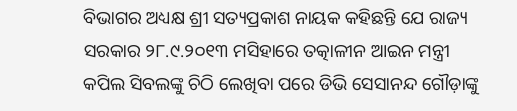ବିଭାଗର ଅଧ୍ୟକ୍ଷ ଶ୍ରୀ ସତ୍ୟପ୍ରକାଶ ନାୟକ କହିଛନ୍ତି ଯେ ରାଜ୍ୟ ସରକାର ୨୮.୯.୨୦୧୩ ମସିହାରେ ତତ୍କାଳୀନ ଆଇନ ମନ୍ତ୍ରୀ କପିଲ ସିବଲଙ୍କୁ ଚିଠି ଲେଖିବା ପରେ ଡିଭି ସେସାନନ୍ଦ ଗୌଡ଼ାଙ୍କୁ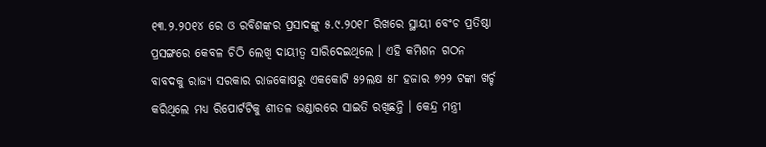୧୩.୨.୨୦୧୪ ରେ ଓ ରବିଶଙ୍କର ପ୍ରସାଦଙ୍କୁ ୫.୯.୨୦୧୮ ରିଖରେ ସ୍ଥାୟୀ ବେଂଚ ପ୍ରତିଷ୍ଠା ପ୍ରସଙ୍ଗରେ କେବଳ ଚିଠି ଲେଖି ଦାୟୀତ୍ୱ ସାରିଦେଇଥିଲେ । ଏହି କମିଶନ ଗଠନ ବାବଦକୁ ରାଜ୍ୟ ସରକାର ରାଜକୋଷରୁ ଏକକୋଟି ୫୨ଲକ୍ଷ ୫୮ ହଜାର ୭୨୨ ଟଙ୍କା ଖର୍ଚ୍ଚ କରିଥିଲେ ମଧ୍ୟ ରିପୋର୍ଟଟିକୁ ଶୀତଳ ଭଣ୍ଡାରରେ ସାଇତି ରଖିଛନ୍ତି । କେନ୍ଦ୍ର ମନ୍ତ୍ରୀ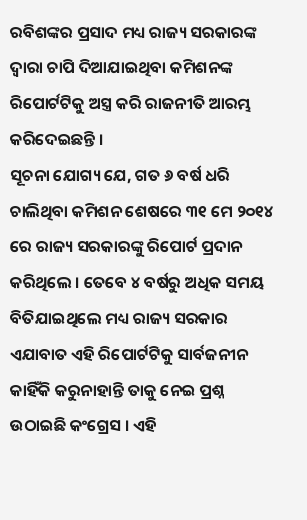ରବିଶଙ୍କର ପ୍ରସାଦ ମଧ୍ୟ ରାଜ୍ୟ ସରକାରଙ୍କ ଦ୍ୱାରା ଚାପି ଦିଆଯାଇଥିବା କମିଶନଙ୍କ ରିପୋର୍ଟଟିକୁ ଅସ୍ତ୍ର କରି ରାଜନୀତି ଆରମ୍ଭ କରିଦେଇଛନ୍ତି ।
ସୂଚନା ଯୋଗ୍ୟ ଯେ, ଗତ ୬ ବର୍ଷ ଧରି ଚାଲିଥିବା କମିଶନ ଶେଷରେ ୩୧ ମେ ୨୦୧୪ ରେ ରାଜ୍ୟ ସରକାରଙ୍କୁ ରିପୋର୍ଟ ପ୍ରଦାନ କରିଥିଲେ । ତେବେ ୪ ବର୍ଷରୁ ଅଧିକ ସମୟ ବିତିଯାଇଥିଲେ ମଧ୍ୟ ରାଜ୍ୟ ସରକାର ଏଯାବାତ ଏହି ରିପୋର୍ଟଟିକୁ ସାର୍ବଜନୀନ କାହିଁକି କରୁନାହାନ୍ତି ତାକୁ ନେଇ ପ୍ରଶ୍ନ ଉଠାଇଛି କଂଗ୍ରେସ । ଏହି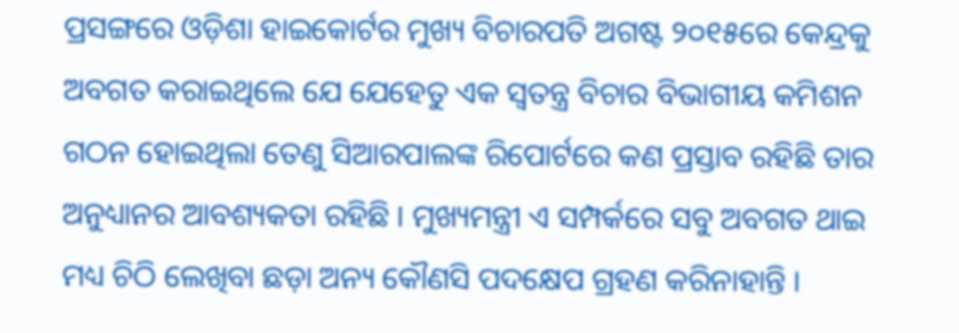ପ୍ରସଙ୍ଗରେ ଓଡ଼ିଶା ହାଇକୋର୍ଟର ମୁଖ୍ୟ ବିଚାରପତି ଅଗଷ୍ଟ ୨୦୧୫ରେ କେନ୍ଦ୍ରକୁ ଅବଗତ କରାଇଥିଲେ ଯେ ଯେହେତୁ ଏକ ସ୍ୱତନ୍ତ୍ର ବିଚାର ବିଭାଗୀୟ କମିଶନ ଗଠନ ହୋଇଥିଲା ତେଣୁ ସିଆରପାଲଙ୍କ ରିପୋର୍ଟରେ କଣ ପ୍ରସ୍ତାବ ରହିଛି ତାର ଅନୁଧ୍ୟାନର ଆବଶ୍ୟକତା ରହିଛି । ମୁଖ୍ୟମନ୍ତ୍ରୀ ଏ ସମ୍ପର୍କରେ ସବୁ ଅବଗତ ଥାଇ ମଧ୍ୟ ଚିଠି ଲେଖିବା ଛଡ଼ା ଅନ୍ୟ କୌଣସି ପଦକ୍ଷେପ ଗ୍ରହଣ କରିନାହାନ୍ତି ।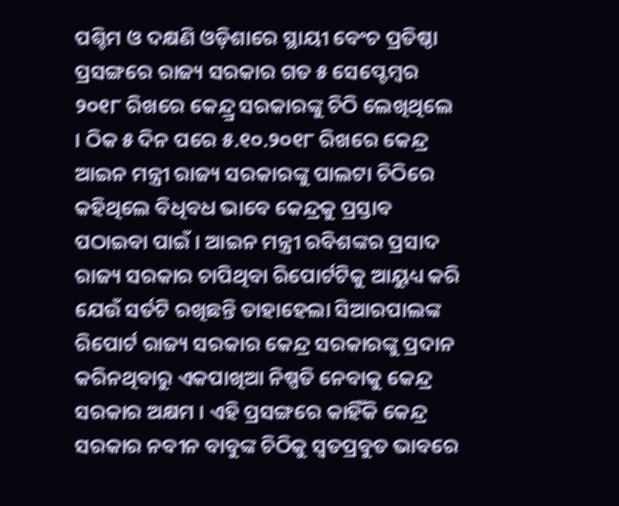ପଶ୍ଚିମ ଓ ଦକ୍ଷଣି ଓଡ଼ିଶାରେ ସ୍ଥାୟୀ ବେଂଚ ପ୍ରତିଷ୍ଠା ପ୍ରସଙ୍ଗରେ ରାଜ୍ୟ ସରକାର ଗତ ୫ ସେପ୍ଟେମ୍ବର ୨୦୧୮ ରିଖରେ କେନ୍ଦ୍ର୍ର ସରକାରଙ୍କୁ ଚିଠି ଲେଖିଥିଲେ । ଠିକ ୫ ଦିନ ପରେ ୫.୧୦.୨୦୧୮ ରିଖରେ କେନ୍ଦ୍ର ଆଇନ ମନ୍ତ୍ରୀ ରାଜ୍ୟ ସରକାରଙ୍କୁ ପାଲଟା ଚିଠିରେ କହିଥିଲେ ବିଧିବଧ ଭାବେ କେନ୍ଦ୍ରକୁ ପ୍ରସ୍ତାବ ପଠାଇବା ପାଇଁ । ଆଇନ ମନ୍ତ୍ରୀ ରବିଶଙ୍କର ପ୍ରସାଦ ରାଜ୍ୟ ସରକାର ଚାପିଥିବା ରିପୋର୍ଟଟିକୁ ଆୟୁଧ୍ୟ କରି ଯେଉଁ ସର୍ତଟି ରଖିଛନ୍ତି ତାହାହେଲା ସିଆରପାଲଙ୍କ ରିପୋର୍ଟ ରାଜ୍ୟ ସରକାର କେନ୍ଦ୍ର ସରକାରଙ୍କୁ ପ୍ରଦାନ କରିନଥିବାରୁ ଏକପାଖିଆ ନିଷ୍ପତି ନେବାକୁ କେନ୍ଦ୍ର ସରକାର ଅକ୍ଷମ । ଏହି ପ୍ରସଙ୍ଗରେ କାହିଁକି କେନ୍ଦ୍ର ସରକାର ନବୀନ ବାବୁଙ୍କ ଚିଠିକୁ ସ୍ୱତପ୍ରବୁତ ଭାବରେ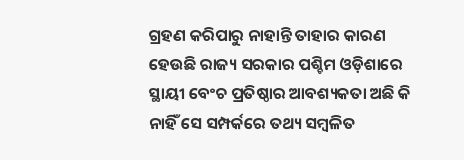ଗ୍ରହଣ କରିପାରୁ ନାହାନ୍ତି ତାହାର କାରଣ ହେଉଛି ରାଜ୍ୟ ସରକାର ପଶ୍ଚିମ ଓଡ଼ିଶାରେ ସ୍ଥାୟୀ ବେଂଚ ପ୍ରତିଷ୍ଠାର ଆବଶ୍ୟକତା ଅଛି କି ନାହିଁ ସେ ସମ୍ପର୍କରେ ତଥ୍ୟ ସମ୍ବଳିତ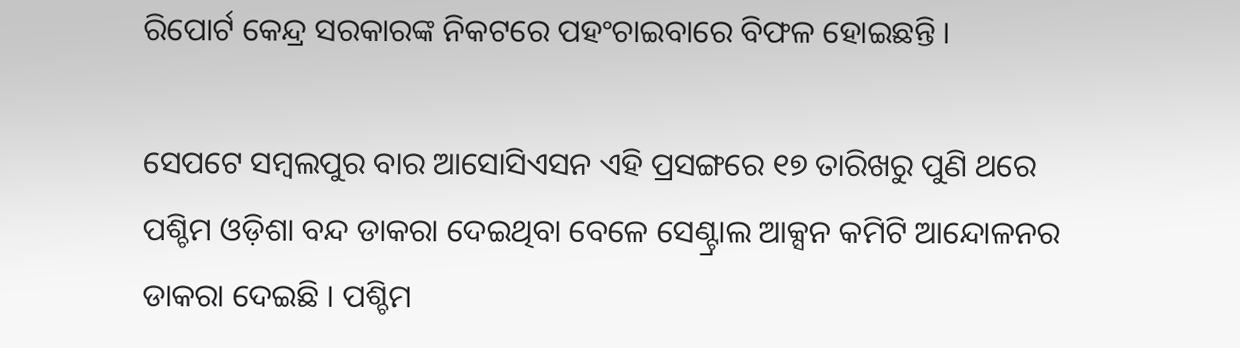ରିପୋର୍ଟ କେନ୍ଦ୍ର ସରକାରଙ୍କ ନିକଟରେ ପହଂଚାଇବାରେ ବିଫଳ ହୋଇଛନ୍ତି ।

ସେପଟେ ସମ୍ବଲପୁର ବାର ଆସୋସିଏସନ ଏହି ପ୍ରସଙ୍ଗରେ ୧୭ ତାରିଖରୁ ପୁଣି ଥରେ ପଶ୍ଚିମ ଓଡ଼ିଶା ବନ୍ଦ ଡାକରା ଦେଇଥିବା ବେଳେ ସେଣ୍ଟ୍ରାଲ ଆକ୍ସନ କମିଟି ଆନ୍ଦୋଳନର ଡାକରା ଦେଇଛି । ପଶ୍ଚିମ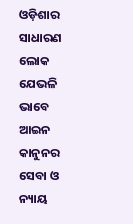ଓଡ଼ିଶାର ସାଧାରଣ ଲୋକ ଯେଭଳି ଭାବେ ଆଇନ କାନୁନର ସେବା ଓ ନ୍ୟାୟ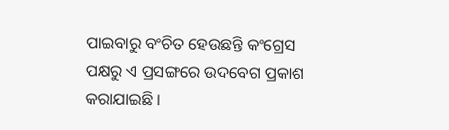ପାଇବାରୁ ବଂଚିତ ହେଉଛନ୍ତି କଂଗ୍ରେସ ପକ୍ଷରୁ ଏ ପ୍ରସଙ୍ଗରେ ଉଦବେଗ ପ୍ରକାଶ କରାଯାଇଛି ।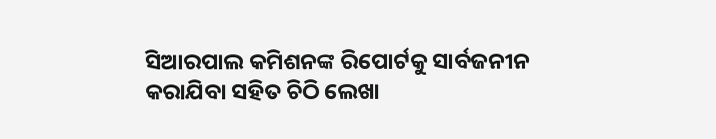ସିଆରପାଲ କମିଶନଙ୍କ ରିପୋର୍ଟକୁ ସାର୍ବଜନୀନ କରାଯିବା ସହିତ ଚିଠି ଲେଖା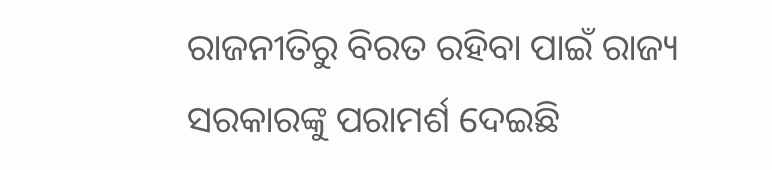ରାଜନୀତିରୁ ବିରତ ରହିବା ପାଇଁ ରାଜ୍ୟ ସରକାରଙ୍କୁ ପରାମର୍ଶ ଦେଇଛି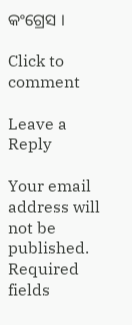କଂଗ୍ରେସ ।

Click to comment

Leave a Reply

Your email address will not be published. Required fields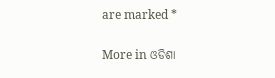are marked *

More in ଓଡିଶା